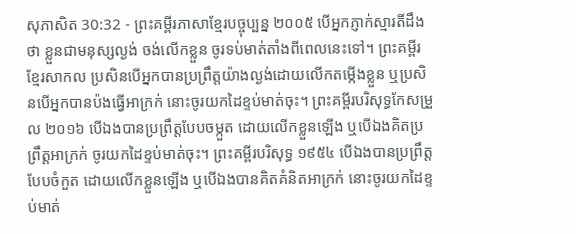សុភាសិត 30:32 - ព្រះគម្ពីរភាសាខ្មែរបច្ចុប្បន្ន ២០០៥ បើអ្នកភ្ញាក់ស្មារតីដឹងថា ខ្លួនជាមនុស្សល្ងង់ ចង់លើកខ្លួន ចូរទប់មាត់តាំងពីពេលនេះទៅ។ ព្រះគម្ពីរខ្មែរសាកល ប្រសិនបើអ្នកបានប្រព្រឹត្តយ៉ាងល្ងង់ដោយលើកតម្កើងខ្លួន ឬប្រសិនបើអ្នកបានប៉ងធ្វើអាក្រក់ នោះចូរយកដៃខ្ទប់មាត់ចុះ។ ព្រះគម្ពីរបរិសុទ្ធកែសម្រួល ២០១៦ បើឯងបានប្រព្រឹត្តបែបចម្កួត ដោយលើកខ្លួនឡើង ឬបើឯងគិតប្រព្រឹត្តអាក្រក់ ចូរយកដៃខ្ទប់មាត់ចុះ។ ព្រះគម្ពីរបរិសុទ្ធ ១៩៥៤ បើឯងបានប្រព្រឹត្តបែបចំកួត ដោយលើកខ្លួនឡើង ឬបើឯងបានគិតគំនិតអាក្រក់ នោះចូរយកដៃខ្ទប់មាត់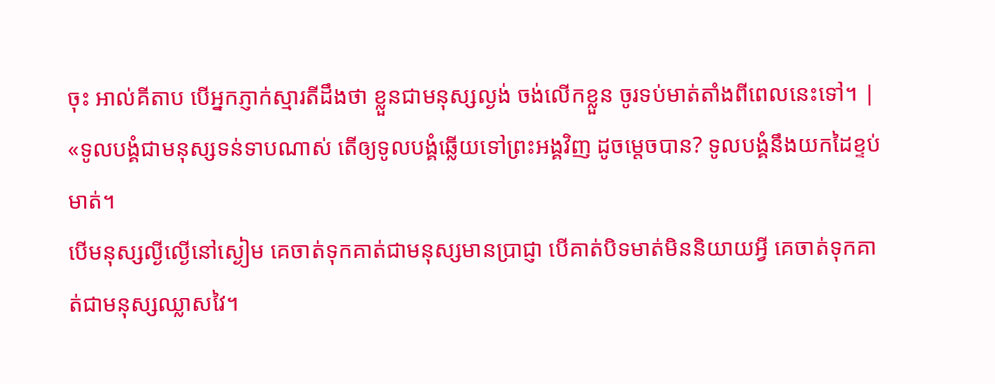ចុះ អាល់គីតាប បើអ្នកភ្ញាក់ស្មារតីដឹងថា ខ្លួនជាមនុស្សល្ងង់ ចង់លើកខ្លួន ចូរទប់មាត់តាំងពីពេលនេះទៅ។ |
«ទូលបង្គំជាមនុស្សទន់ទាបណាស់ តើឲ្យទូលបង្គំឆ្លើយទៅព្រះអង្គវិញ ដូចម្ដេចបាន? ទូលបង្គំនឹងយកដៃខ្ទប់មាត់។
បើមនុស្សល្ងីល្ងើនៅស្ងៀម គេចាត់ទុកគាត់ជាមនុស្សមានប្រាជ្ញា បើគាត់បិទមាត់មិននិយាយអ្វី គេចាត់ទុកគាត់ជាមនុស្សឈ្លាសវៃ។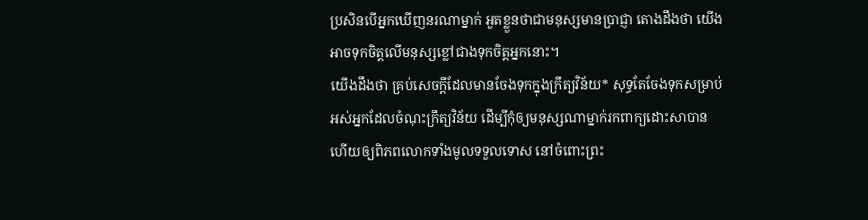ប្រសិនបើអ្នកឃើញនរណាម្នាក់ អួតខ្លួនថាជាមនុស្សមានប្រាជ្ញា តោងដឹងថា យើងអាចទុកចិត្តលើមនុស្សខ្លៅជាងទុកចិត្តអ្នកនោះ។
យើងដឹងថា គ្រប់សេចក្ដីដែលមានចែងទុកក្នុងក្រឹត្យវិន័យ* សុទ្ធតែចែងទុកសម្រាប់អស់អ្នកដែលចំណុះក្រឹត្យវិន័យ ដើម្បីកុំឲ្យមនុស្សណាម្នាក់រកពាក្យដោះសាបាន ហើយឲ្យពិភពលោកទាំងមូលទទួលទោស នៅចំពោះព្រះ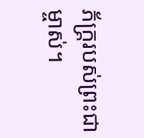ភ័ក្ត្ររបស់ព្រះជាម្ចាស់។